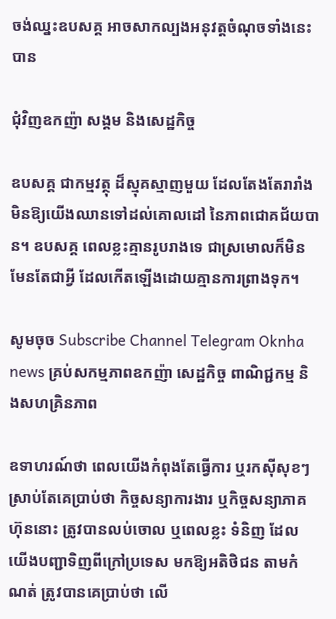ចង់ឈ្នះឧបសគ្គ អាចសាកល្បងអនុវត្តចំណុចទាំងនេះបាន

ជុំវិញឧកញ៉ា សង្គម និងសេដ្ឋកិច្ច

ឧបសគ្គ ជាកម្មវត្ថុ ដ៏ស្មុគស្មាញមួយ ដែលតែងតែរារាំងមិនឱ្យយើងឈានទៅដល់គោលដៅ នៃភាពជោគជ័យបាន។ ឧបសគ្គ ពេលខ្លះគ្មានរូបរាងទេ ជាស្រមោលក៏មិនមែនតែជាអ្វី ដែលកើតឡើងដោយគ្មានការព្រាងទុក។

សូមចុច Subscribe Channel Telegram Oknha news គ្រប់សកម្មភាពឧកញ៉ា សេដ្ឋកិច្ច ពាណិជ្ជកម្ម និងសហគ្រិនភាព

ឧទាហរណ៍ថា ពេលយើងកំពុងតែធ្វើការ ឬរកស៊ីសុខៗ ស្រាប់តែគេប្រាប់ថា កិច្ចសន្យាការងារ ឬកិច្ចសន្យាភាគហ៊ុននោះ ត្រូវបានលប់ចោល ឬពេលខ្លះ ទំនិញ ដែលយើងបញ្ជាទិញពីក្រៅប្រទេស មកឱ្យអតិថិជន តាមកំណត់ ត្រូវបានគេប្រាប់ថា លើ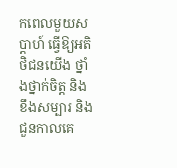កពេលមួយសប្តាហ៍ ធ្វើឱ្យអតិថិជនយើង ថ្នាំងថ្នាក់ចិត្ត និងខឹងសម្បារ និងជួនកាលគេ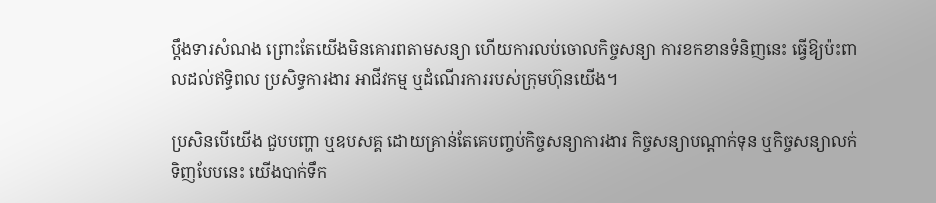ប្តឹងទារសំណង ព្រោះតែយើងមិនគោរពតាមសន្យា ហើយការលប់ចោលកិច្ចសន្យា ការខកខានទំនិញនេះ ធ្វើឱ្យប៉ះពាលដល់ឥទ្ធិពល ប្រសិទ្ធការងារ អាជីវកម្ម ឬដំណើរការរបស់ក្រុមហ៊ុនយើង។

ប្រសិនបើយើង ជួបបញ្ហា ឬឧបសគ្គ ដោយគ្រាន់តែគេបញ្ចប់កិច្ចសន្យាការងារ កិច្ចសន្យាបណ្តាក់ទុន ឬកិច្ចសន្យាលក់ ទិញបែបនេះ យើងបាក់ទឹក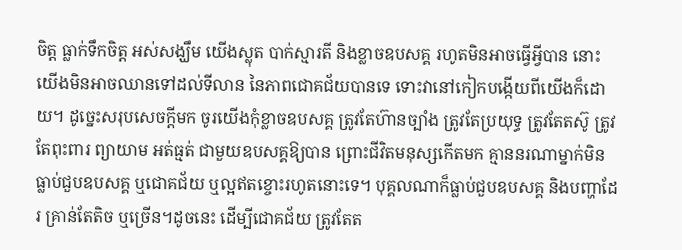ចិត្ត ធ្លាក់ទឹកចិត្ត អស់សង្ឃឹម យើងស្លុត បាក់ស្មារតី និងខ្លាចឧបសគ្គ រហូតមិនអាចធ្វើអ្វីបាន នោះយើងមិនអាចឈានទៅដល់ទីលាន នៃភាពជោគជ័យបានទេ ទោះវានៅកៀកបង្កើយពីយើងក៏ដោយ។ ដូច្នេះសរុបសេចក្តីមក ចូរយើងកុំខ្លាចឧបសគ្គ ត្រូវតែហ៊ានច្បាំង ត្រូវតែប្រយុទ្ធ ត្រូវតែតស៊ូ ត្រូវតែពុះពារ ព្យាយាម អត់ធ្មត់ ជាមួយឧបសគ្គឱ្យបាន ព្រោះជីវិតមនុស្សកើតមក គ្មាននរណាម្នាក់មិនធ្លាប់ជួបឧបសគ្គ ឬជោគជ័យ ឬល្អឥតខ្ចោះរហូតនោះទេ។ បុគ្គលណាក៏ធ្លាប់ជួបឧបសគ្គ និងបញ្ហាដែរ គ្រាន់តែតិច ឬច្រើន។ដូចនេះ ដើម្បីជោគជ័យ ត្រូវតែត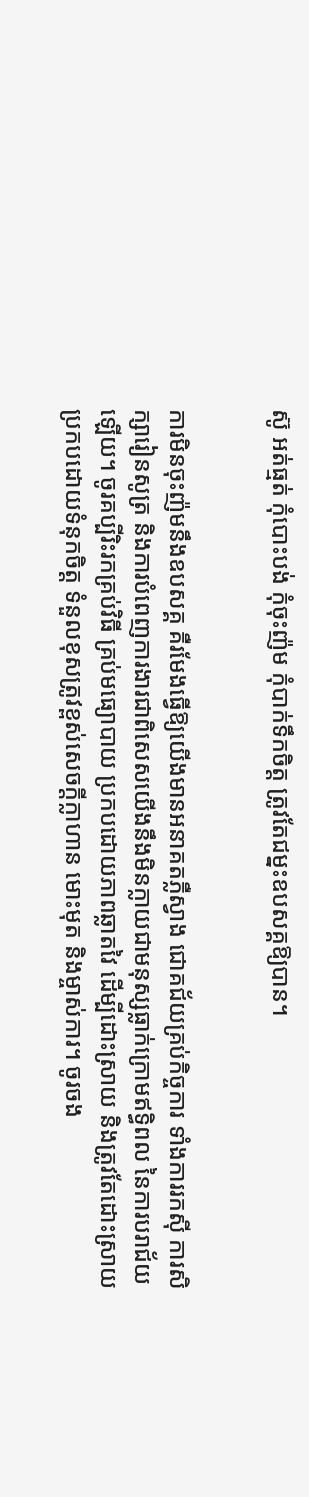ស៊ូ អត់ធ្មត់ កុំបោះបង់ កុំចុះញ៉ម កុំបាក់ទឹកចិត្ត ត្រូវតែជម្នះឧបសគ្គឱ្យបាន។


ការមិនចុះញ៉មនឹងឧបសគ្គ គឺរមែងធ្វើឱ្យយើងមានអនាគតភ្លឺស្វាង ជោគជ័យគ្រប់កិច្ចការ ទាំងការរកស៊ី ការសិក្សារៀនសូត្រ និងការបំពេញការងារជាពិសេសយើងនឹងមិនក្លាយជាមនុស្សធ្លាក់ក្រោមឥទ្ធិពល នៃការបរាជ័យឡើយ។ ចូរគប្បីរិះរកគ្រប់វិធី គ្រប់មធ្យោបាយ ប្រកបដោយភាពឆ្លាតវៃ ដើម្បីដោះស្រាយ និងត្រូវតែដោះស្រាយ ប្រកបដោយទំនុកចិត្ត ទំនួលខុសត្រូវខ្ពស់សេចក្ដីក្លាហាន មោះមុត និងម្ចាស់ការ។ ចូរចង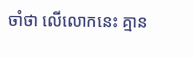ចាំថា លើលោកនេះ គ្មាន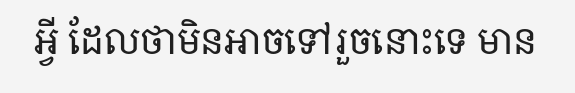អ្វី ដែលថាមិនអាចទៅរួចនោះទេ មាន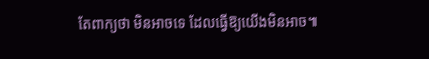តែពាក្យថា មិនអាចទេ ដែលធ្វើឱ្យយើងមិនអាច៕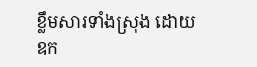ខ្លឹមសារទាំងស្រុង ដោយឧក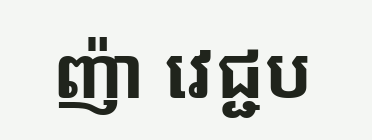ញ៉ា វេជ្ជប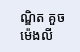ណ្ឌិត គួច ម៉េងលី